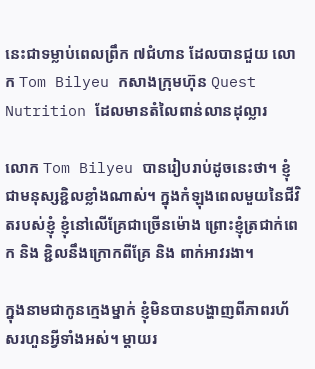នេះជាទម្លាប់ពេលព្រឹក ៧ជំហាន ដែលបានជួយ លោក Tom Bilyeu កសាងក្រុមហ៊ុន Quest Nutrition ដែលមានតំលៃពាន់លានដុល្លារ

លោក Tom Bilyeu បានរៀបរាប់ដូចនេះថា។ ខ្ញុំជាមនុស្សខ្ជិលខ្លាំងណាស់។ ក្នុងកំឡុងពេលមួយនៃជីវិតរបស់ខ្ញុំ ខ្ញុំនៅលើគ្រែជាច្រើនម៉ោង ព្រោះខ្ញុំត្រជាក់ពេក និង ខ្ជិលនឹងក្រោកពីគ្រែ និង ពាក់អាវរងា។

ក្នុងនាមជាកូនក្មេងម្នាក់ ខ្ញុំមិនបានបង្ហាញពីភាពរហ័សរហួនអ្វីទាំងអស់។ ម្តាយរ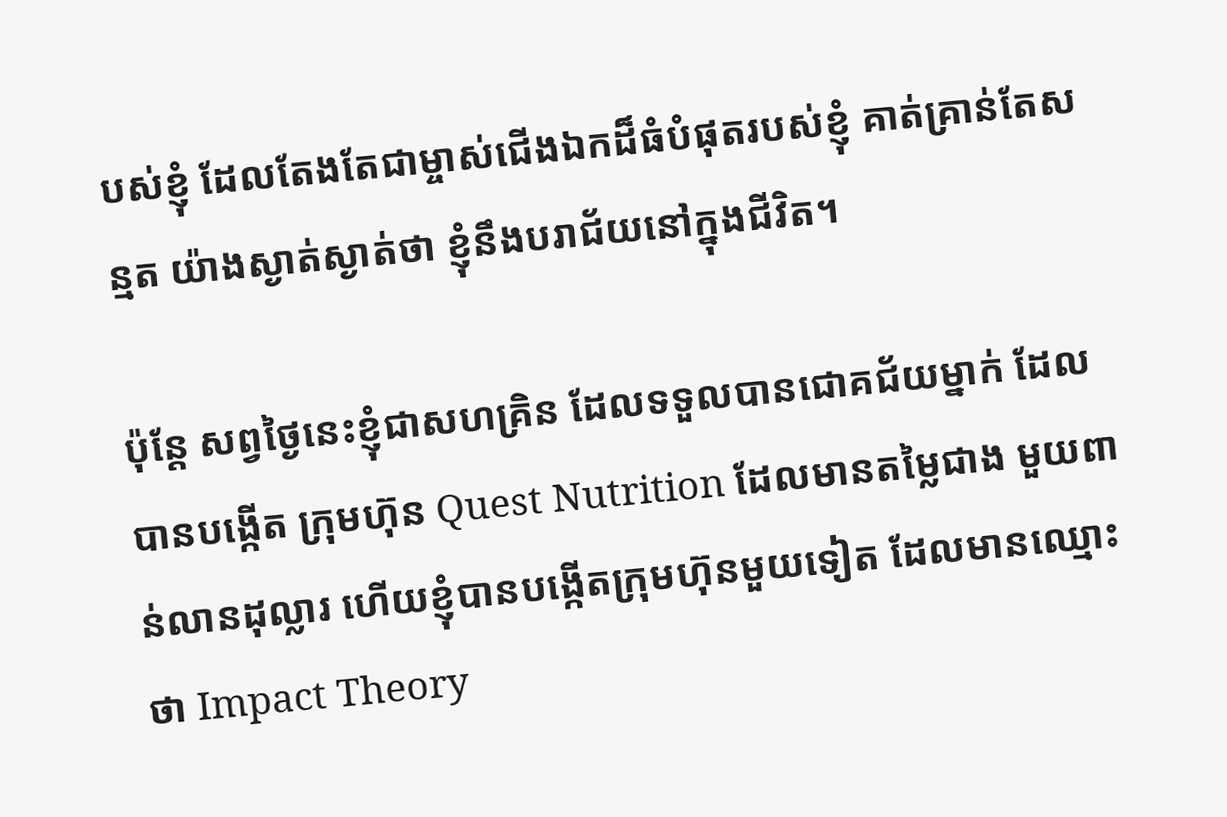បស់ខ្ញុំ ដែលតែងតែជាម្ចាស់ជើងឯកដ៏ធំបំផុតរបស់ខ្ញុំ គាត់គ្រាន់តែសន្មត យ៉ាងស្ងាត់ស្ងាត់ថា ខ្ញុំនឹងបរាជ័យនៅក្នុងជីវិត។

ប៉ុន្តែ សព្វថ្ងៃនេះខ្ញុំជាសហគ្រិន ដែលទទួលបានជោគជ័យម្នាក់ ដែលបានបង្កើត ក្រុមហ៊ុន Quest Nutrition ដែលមានតម្លៃជាង មួយពាន់លានដុល្លារ ហេីយខ្ញុំបានបង្កេីតក្រុមហ៊ុនមួយទៀត ដែលមានឈ្មោះថា Impact Theory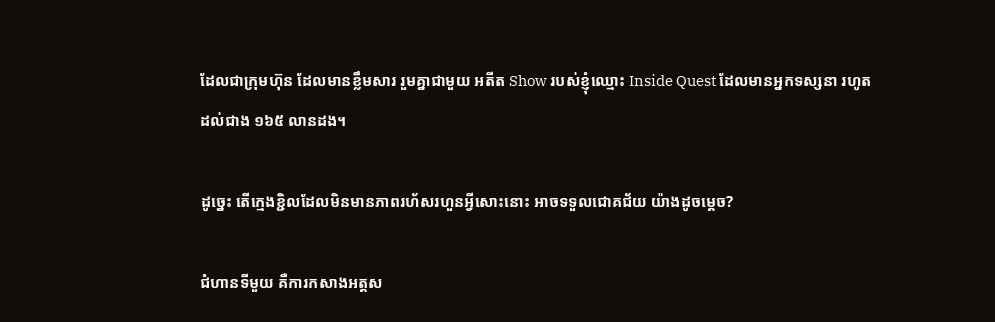ដែលជាក្រុមហ៊ុន ដែលមានខ្លឹមសារ រួមគ្នាជាមួយ អតីត Show របស់ខ្ញុំឈ្មោះ Inside Quest ដែលមានអ្នកទស្សនា រហូតដល់ជាង ១៦៥ លានដង។

ដូច្នេះ តើក្មេងខ្ជិលដែលមិនមានភាពរហ័សរហួនអ្វីសោះនោះ អាចទទួលជោគជ័យ យ៉ាងដូចម្ដេច?

ជំហានទីមួយ គឺការកសាងអត្តស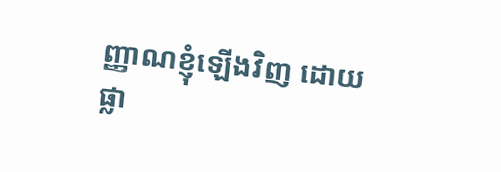ញ្ញាណខ្ញុំឡើងវិញ ដោយផ្លា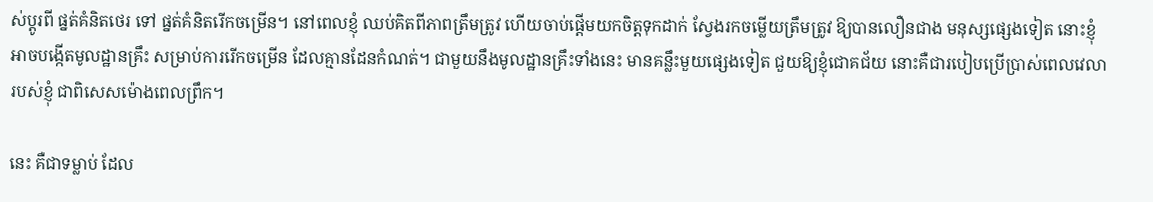ស់ប្តូរពី ផ្នត់គំនិតថេរ ទៅ ផ្នត់គំនិតរេីកចម្រេីន។ នៅពេលខ្ញុំ ឈប់គិតពីភាពត្រឹមត្រូវ ហើយចាប់ផ្តើមយកចិត្តទុកដាក់ ស្វែងរកចម្លើយត្រឹមត្រូវ ឱ្យបានលឿនជាង មនុស្សផ្សេងទៀត នោះខ្ញុំអាចបង្កើតមូលដ្ឋានគ្រឹះ សម្រាប់ការរេីកចម្រេីន ដែលគ្មានដែនកំណត់។ ជាមួយនឹងមូលដ្ឋានគ្រឹះទាំងនេះ មានគន្លឹះមួយផ្សេងទៀត ជួយឱ្យខ្ញុំជោគជ័យ នោះគឺជារបៀបប្រើប្រាស់ពេលវេលារបស់ខ្ញុំ ជាពិសេសម៉ោងពេលព្រឹក។

នេះ គឺជាទម្លាប់ ដែល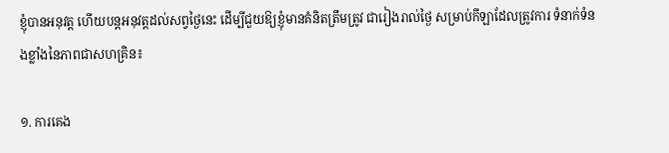ខ្ញុំបានអនុវត្ត ហើយបន្តអនុវត្តដល់សព្វថ្ងៃនេះ ដើម្បីជួយឱ្យខ្ញុំមានគំនិតត្រឹមត្រូវ ជារៀងរាល់ថ្ងៃ សម្រាប់កីឡាដែលត្រូវការ ទំនាក់ទំនងខ្លាំងនៃភាពជាសហគ្រិន៖

១. ការគេង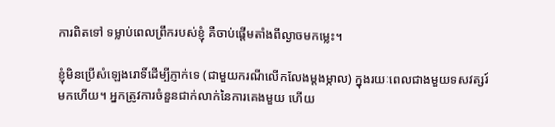ការពិតទៅ ទម្លាប់ពេលព្រឹករបស់ខ្ញុំ គឺចាប់ផ្តើមតាំងពីល្ងាចមកម្លេះ។

ខ្ញុំមិនប្រើសំឡេងរោទិ៍ដើម្បីភ្ញាក់ទេ (ជាមួយករណីលើកលែងម្តងម្កាល) ក្នុងរយៈពេលជាងមួយទសវត្សរ៍មកហេីយ។ អ្នកត្រូវការចំនួនជាក់លាក់នៃការគេងមួយ ហើយ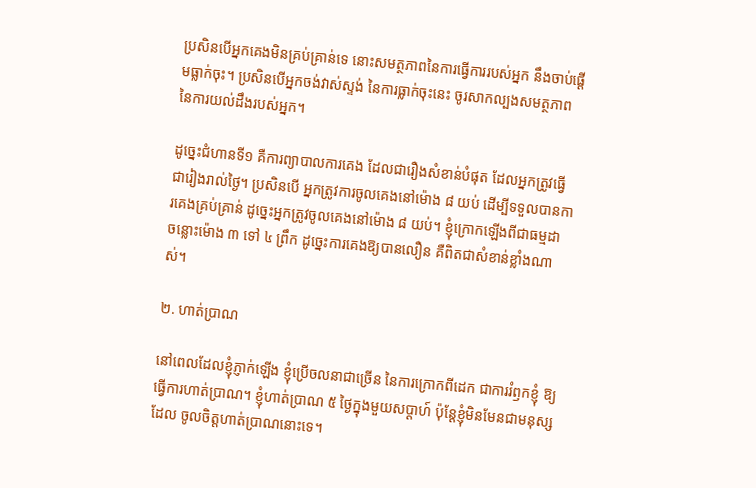ប្រសិនបើអ្នកគេងមិនគ្រប់គ្រាន់ទេ នោះសមត្ថភាពនៃការធ្វេីការរបស់អ្នក នឹងចាប់ផ្តើមធ្លាក់ចុះ។ ប្រសិនបេីអ្នកចង់វាស់ស្ទង់ នៃការធ្លាក់ចុះនេះ ចូរសាកល្បងសមត្ថភាពនៃការយល់ដឹងរបស់អ្នក។

ដូច្នេះជំហានទី១ គឺការព្យាបាលការគេង ដែលជារឿងសំខាន់បំផុត ដែលអ្នកត្រូវធ្វើជារៀងរាល់ថ្ងៃ។ ប្រសិនបើ អ្នកត្រូវការចូលគេងនៅម៉ោង ៨ យប់ ដើម្បីទទួលបានការគេងគ្រប់គ្រាន់ ដូច្នេះអ្នកត្រូវចូលគេងនៅម៉ោង ៨ យប់។ ខ្ញុំក្រោកឡើងពីជាធម្មដា ចន្លោះម៉ោង ៣ ទៅ ៤ ព្រឹក ដូច្នេះការគេងឱ្យបានលឿន គឺពិតជាសំខាន់ខ្លាំងណាស់។

២. ហាត់ប្រាណ

នៅពេលដែលខ្ញុំភ្ញាក់ឡើង ខ្ញុំប្រើចលនាជាច្រេីន នៃការក្រោកពីដេក ជាការរំឭកខ្ញុំ ឱ្យធ្វើការហាត់ប្រាណ។ ខ្ញុំហាត់ប្រាណ ៥ ថ្ងៃក្នុងមួយសប្តាហ៍ ប៉ុន្តែខ្ញុំមិនមែនជាមនុស្សដែល ចូលចិត្តហាត់ប្រាណនោះទេ។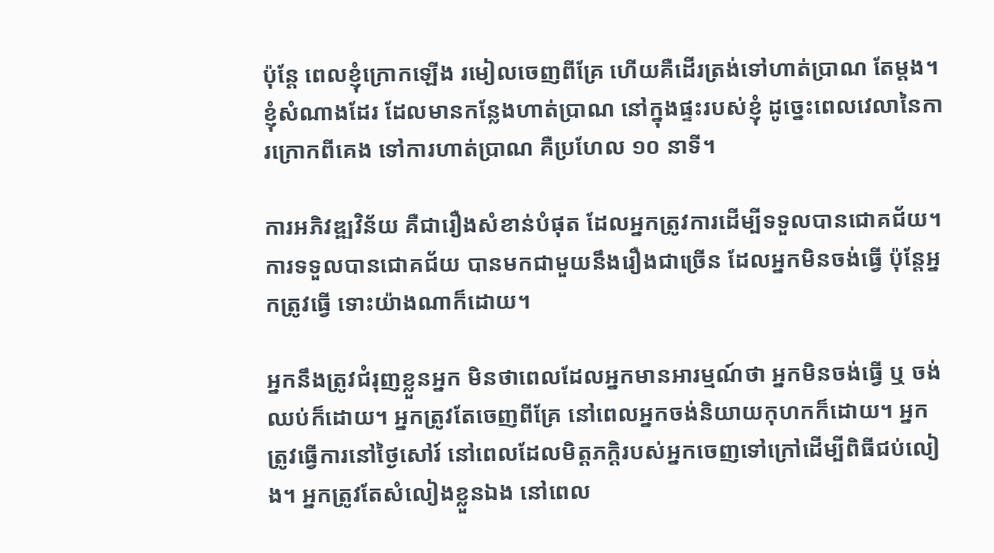ប៉ុន្តែ ពេលខ្ញុំក្រោកឡើង រមៀលចេញពីគ្រែ ហេីយគឺដេីរត្រង់ទៅហាត់ប្រាណ តែម្តង។ ខ្ញុំសំណាងដែរ ដែលមានកន្លែងហាត់ប្រាណ នៅក្នុងផ្ទះរបស់ខ្ញុំ ដូច្នេះពេលវេលានៃការក្រោកពីគេង ទៅការហាត់ប្រាណ គឺប្រហែល ១០ នាទី។

ការអភិវឌ្ឍវិន័យ គឺជារឿងសំខាន់បំផុត ដែលអ្នកត្រូវការដើម្បីទទួលបានជោគជ័យ។ ការទទួលបានជោគជ័យ បានមកជាមួយនឹងរឿងជាច្រើន ដែលអ្នកមិនចង់ធ្វើ ប៉ុន្តែអ្នកត្រូវធ្វើ ទោះយ៉ាងណាក៏ដោយ។

អ្នកនឹងត្រូវជំរុញខ្លួនអ្នក មិនថាពេលដែលអ្នកមានអារម្មណ៍ថា អ្នកមិនចង់ធ្វេី ឬ ចង់ឈប់ក៏ដោយ។ អ្នកត្រូវតែចេញពីគ្រែ នៅពេលអ្នកចង់និយាយកុហកក៏ដោយ។ អ្នកត្រូវធ្វើការនៅថ្ងៃសៅរ៍ នៅពេលដែលមិត្តភក្តិរបស់អ្នកចេញទៅក្រៅដេីម្បីពិធីជប់លៀង។ អ្នកត្រូវតែសំលៀងខ្លួនឯង នៅពេល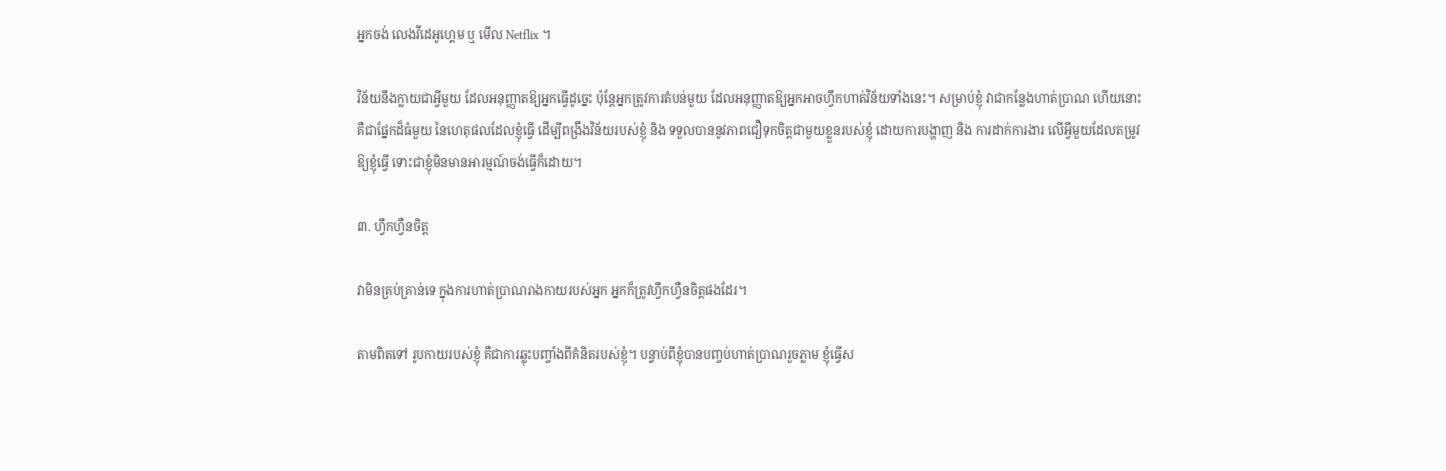អ្នកចង់ លេងវីដេអូហ្គេម ឬ មើល Netflix ។

វិន័យនឹងក្លាយជាអ្វីមួយ ដែលអនុញ្ញាតឱ្យអ្នកធ្វើដូច្នេះ ប៉ុន្តែអ្នកត្រូវការតំបន់មួយ ដែលអនុញ្ញាតឱ្យអ្នកអាចហ្វឹកហាត់វិន័យទាំងនេះ។ សម្រាប់ខ្ញុំ វាជាកន្លែងហាត់ប្រាណ ហើយនោះ គឺជាផ្នែកដ៏ធំមួយ នៃហេតុផលដែលខ្ញុំធ្វើ ដើម្បីពង្រឹងវិន័យរបស់ខ្ញុំ និង ទទួលបាននូវភាពជឿទុកចិត្តជាមួយខ្លួនរបស់ខ្ញុំ ដោយការបង្ហាញ និង ការដាក់ការងារ លើអ្វីមួយដែលតម្រូវឱ្យខ្ញុំធ្វេី ទោះជាខ្ញុំមិនមានអារម្មណ៍ចង់ធ្វេីក៏ដោយ។

៣. ហ្វឹកហ្វឺនចិត្ត

វាមិនគ្រប់គ្រាន់ទេ ក្នុងការហាត់ប្រាណរាងកាយរបស់អ្នក អ្នកក៏ត្រូវហ្វឹកហ្វឺនចិត្តផងដែរ។

តាមពិតទៅ រូបកាយរបស់ខ្ញុំ គឺជាការឆ្លុះបញ្ចាំងពីគំនិតរបស់ខ្ញុំ។ បន្ទាប់ពីខ្ញុំបានបញ្ចប់ហាត់ប្រាណរួចភ្លាម ខ្ញុំធ្វើស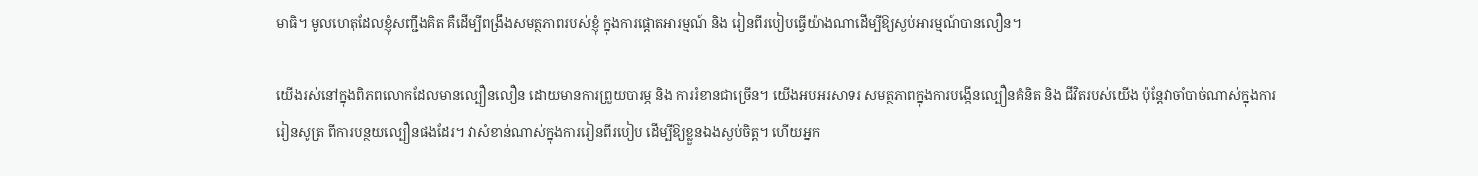មាធិ។ មូលហេតុដែលខ្ញុំសញ្ជឹងគិត គឺដើម្បីពង្រឹងសមត្ថភាពរបស់ខ្ញុំ ក្នុងការផ្តោតអារម្មណ៍ និង រៀនពីរបៀបធ្វេីយ៉ាងណាដេីម្បីឱ្យស្ងប់អារម្មណ៍បានលឿន។

យើងរស់នៅក្នុងពិភពលោកដែលមានល្បឿនលឿន ដោយមានការព្រួយបារម្ភ និង ការរំខានជាច្រើន។ យើងអបអរសាទរ សមត្ថភាពក្នុងការបង្កើនល្បឿនគំនិត និង ជីវិតរបស់យើង ប៉ុន្តែវាចាំបាច់ណាស់ក្នុងការរៀនសូត្រ ពីការបន្ថយល្បឿនផងដែរ។ វាសំខាន់ណាស់ក្នុងការរៀនពីរបៀប ដើម្បីឱ្យខ្លួនឯងស្ងប់ចិត្ត។ ហើយអ្នក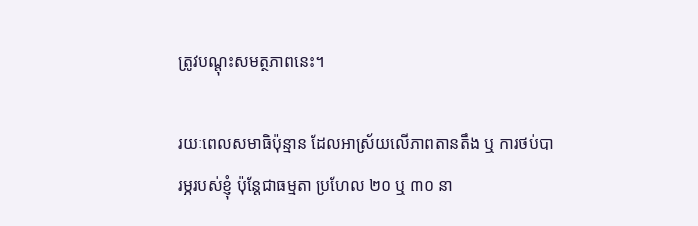ត្រូវបណ្តុះសមត្ថភាពនេះ។

រយៈពេលសមាធិប៉ុន្មាន ដែលអាស្រ័យលេីភាពតានតឹង ឬ ការថប់បារម្ភរបស់ខ្ញុំ ប៉ុន្ដែជាធម្មតា ប្រហែល ២០ ឬ ៣០ នា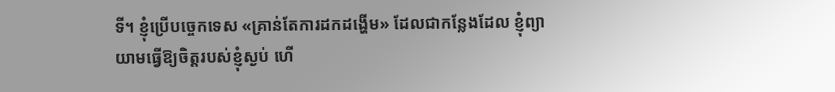ទី។ ខ្ញុំប្រើបច្ចេកទេស «គ្រាន់តែការដកដង្ហើម» ដែលជាកន្លែងដែល ខ្ញុំព្យាយាមធ្វេីឱ្យចិត្តរបស់ខ្ញុំស្ងប់ ហើ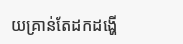យគ្រាន់តែដកដង្ហើ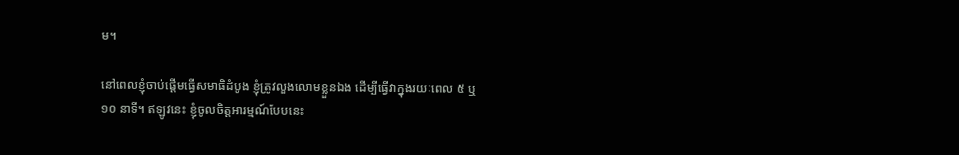ម។

នៅពេលខ្ញុំចាប់ផ្តើមធ្វើសមាធិដំបូង ខ្ញុំត្រូវលួងលោមខ្លួនឯង ដេីម្បីធ្វេីវាក្នុងរយៈពេល ៥ ឬ ១០ នាទី។ ឥឡូវនេះ ខ្ញុំចូលចិត្តអារម្មណ៍បែបនេះ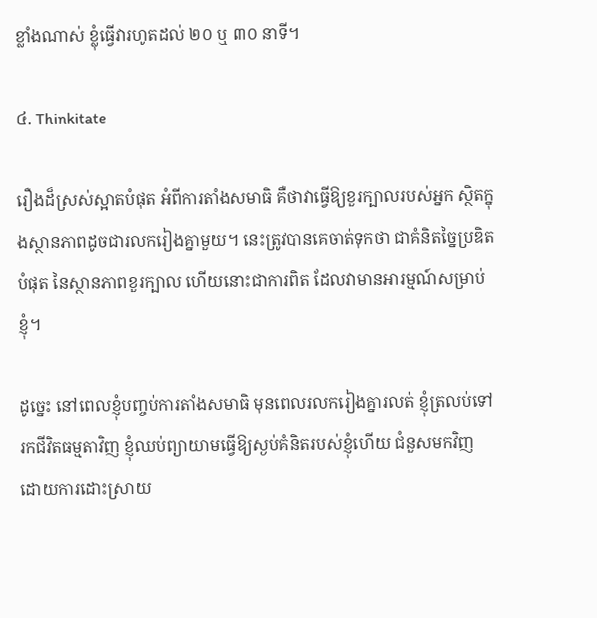ខ្លាំងណាស់ ខ្លុំធ្វេីវារហូតដល់ ២០ ឬ ៣០ នាទី។

៤. Thinkitate

រឿងដ៏ស្រស់ស្អាតបំផុត អំពីការតាំងសមាធិ គឺថាវាធ្វើឱ្យខួរក្បាលរបស់អ្នក ស្ថិតក្នុងស្ថានភាពដូចជារលករៀងគ្នាមួយ។ នេះត្រូវបានគេចាត់ទុកថា ជាគំនិតច្នៃប្រឌិតបំផុត នៃស្ថានភាពខួរក្បាល ហើយនោះជាការពិត ដែលវាមានអារម្មណ៍សម្រាប់ខ្ញុំ។

ដូច្នេះ នៅពេលខ្ញុំបញ្ចប់ការតាំងសមាធិ មុនពេលរលករៀងគ្នារលត់ ខ្ញុំត្រលប់ទៅរកជីវិតធម្មតាវិញ ខ្ញុំឈប់ព្យាយាមធ្វេីឱ្យស្ងប់គំនិតរបស់ខ្ញុំហើយ ជំនួសមកវិញ ដោយការដោះស្រាយ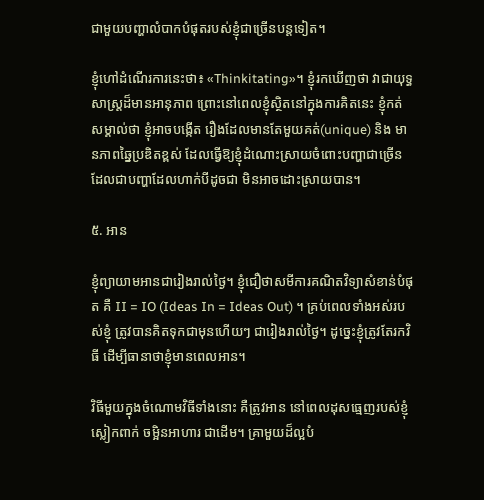ជាមួយបញ្ហាលំបាកបំផុតរបស់ខ្ញុំជាច្រេីនបន្តទៀត។

ខ្ញុំហៅដំណើរការនេះថា៖ «Thinkitating»។ ខ្ញុំរកឃេីញថា វាជាយុទ្ធសាស្រ្តដ៏មានអានុភាព ព្រោះនៅពេលខ្ញុំស្ថិតនៅក្នុងការគិតនេះ ខ្ញុំកត់សម្គាល់ថា ខ្ញុំអាចបង្កើត រឿងដែលមានតែមួយគត់(unique) និង មានភាពឆ្នៃប្រឌិតខ្ពស់ ដែលធ្វេីឱ្យខ្ញុំដំណោះស្រាយចំពោះបញ្ហាជាច្រេីន ដែលជាបញ្ហាដែលហាក់បីដូចជា មិនអាចដោះស្រាយបាន។

៥. អាន

ខ្ញុំព្យាយាមអានជារៀងរាល់ថ្ងៃ។ ខ្ញុំជឿថាសមីការគណិតវិទ្យាសំខាន់បំផុត គឺ II = IO (Ideas In = Ideas Out) ។ គ្រប់ពេលទាំងអស់របស់ខ្ញុំ ត្រូវបានគិតទុកជាមុនហេីយៗ ជារៀងរាល់ថ្ងៃ។ ដូច្នេះខ្ញុំត្រូវតែរកវិធី ដើម្បីធានាថាខ្ញុំមានពេលអាន។

វិធីមួយក្នុងចំណោមវិធីទាំងនោះ គឺត្រូវអាន នៅពេលដុសធ្មេញរបស់ខ្ញុំ ស្លៀកពាក់ ចម្អិនអាហារ ជាដើម។ គ្រាមួយដ៏ល្អបំ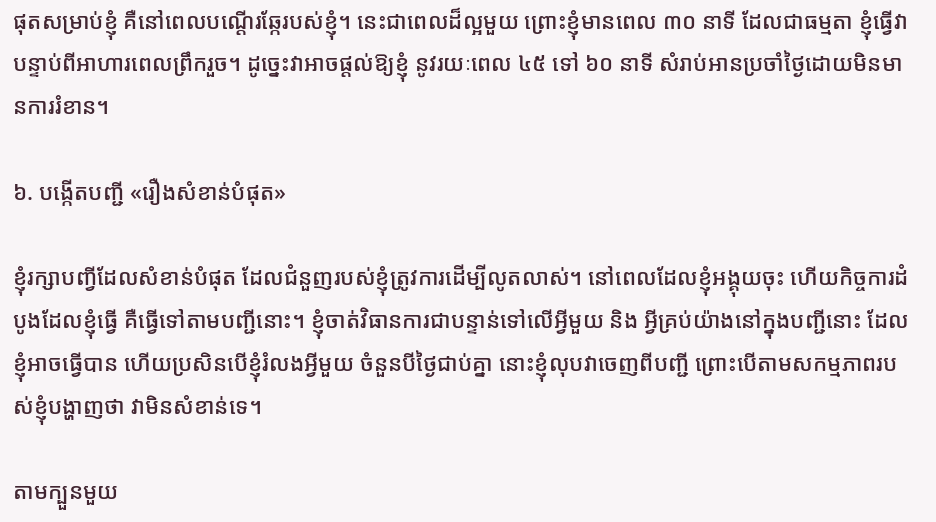ផុតសម្រាប់ខ្ញុំ គឺនៅពេលបណ្តេីរឆ្កែរបស់ខ្ញុំ។ នេះជាពេលដ៏ល្អមួយ ព្រោះខ្ញុំមានពេល ៣០ នាទី ដែលជាធម្មតា ខ្ញុំធ្វើវា បន្ទាប់ពីអាហារពេលព្រឹករួច។ ដូច្នេះវាអាចផ្តល់ឱ្យខ្ញុំ នូវរយៈពេល ៤៥ ទៅ ៦០ នាទី សំរាប់អានប្រចាំថ្ងៃដោយមិនមានការរំខាន។

៦. បង្កើតបញ្ជី «រឿងសំខាន់បំផុត»

ខ្ញុំរក្សាបញ្វីដែលសំខាន់បំផុត ដែលជំនួញរបស់ខ្ញុំត្រូវការដេីម្បីលូតលាស់។ នៅពេលដែលខ្ញុំអង្គុយចុះ ហើយកិច្ចការដំបូងដែលខ្ញុំធ្វើ គឺធ្វេីទៅតាមបញ្ជីនោះ។ ខ្ញុំចាត់វិធានការជាបន្ទាន់ទៅលើអ្វីមួយ និង អ្វីគ្រប់យ៉ាងនៅក្នុងបញ្ជីនោះ ដែលខ្ញុំអាចធ្វើបាន ហើយប្រសិនបើខ្ញុំរំលងអ្វីមួយ ចំនួនបីថ្ងៃជាប់គ្នា នោះខ្ញុំលុបវាចេញពីបញ្ជី ព្រោះបេីតាមសកម្មភាពរបស់ខ្ញុំបង្ហាញថា វាមិនសំខាន់ទេ។

តាមក្បួនមួយ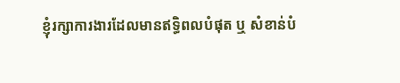ខ្ញុំរក្សាការងារដែលមានឥទ្ធិពលបំផុត ឬ សំខាន់បំ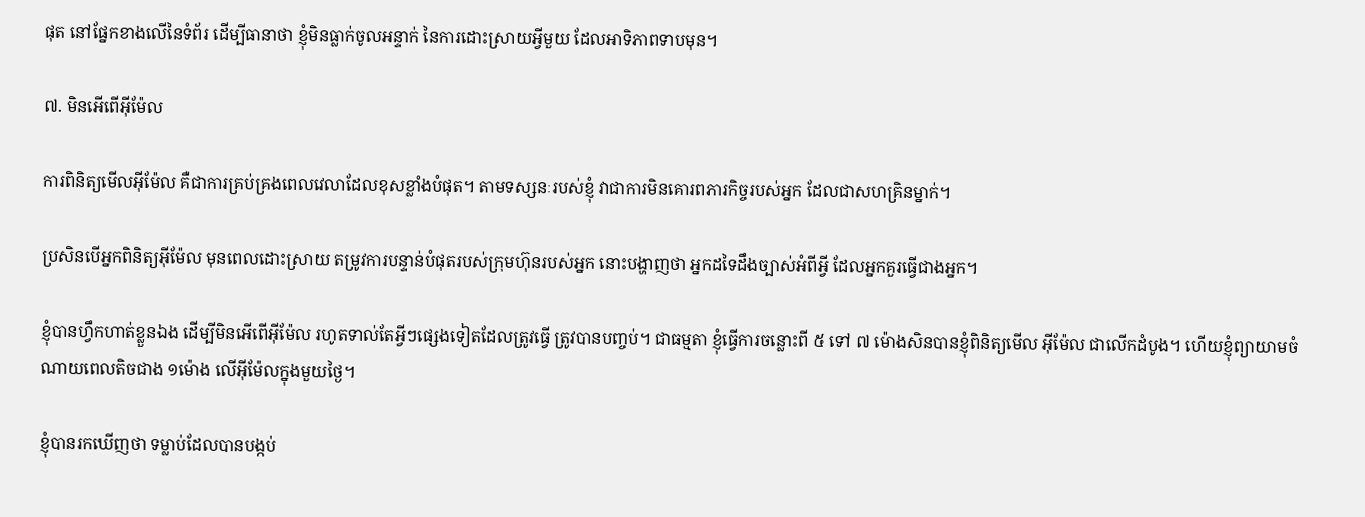ផុត នៅផ្នែកខាងលើនៃទំព័រ ដើម្បីធានាថា ខ្ញុំមិនធ្លាក់ចូលអន្ទាក់ នៃការដោះស្រាយអ្វីមួយ ដែលអាទិភាពទាបមុន។

៧. មិនអើពើអ៊ីម៉ែល

ការពិនិត្យមើលអ៊ីម៉ែល គឺជាការគ្រប់គ្រងពេលវេលាដែលខុសខ្លាំងបំផុត។ តាមទស្សនៈរបស់ខ្ញុំ វាជាការមិនគោរពភារកិច្ចរបស់អ្នក ដែលជាសហគ្រិនម្នាក់។

ប្រសិនបើអ្នកពិនិត្យអ៊ីម៉ែល មុនពេលដោះស្រាយ តម្រូវការបន្ទាន់បំផុតរបស់ក្រុមហ៊ុនរបស់អ្នក នោះបង្ហាញថា អ្នកដទៃដឹងច្បាស់អំពីអ្វី ដែលអ្នកគួរធ្វើជាងអ្នក។

ខ្ញុំបានហ្វឹកហាត់ខ្លួនឯង ដើម្បីមិនអើពើអ៊ីម៉ែល រហូតទាល់តែអ្វីៗផ្សេងទៀតដែលត្រូវធ្វើ ត្រូវបានបញ្ចប់។ ជាធម្មតា ខ្ញុំធ្វេីការចន្លោះពី ៥ ទៅ ៧ ម៉ោងសិនបានខ្ញុំពិនិត្យមេីល អុីម៉ែល ជាលេីកដំបូង។ ហេីយខ្ញុំព្យាយាមចំណាយពេលតិចជាង ១ម៉ោង លេីអ៊ីម៉ែលក្នុងមួយថ្ងៃ។

ខ្ញុំបានរកឃើញថា ទម្លាប់ដែលបានបង្កប់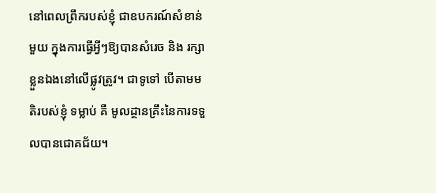នៅពេលព្រឹករបស់ខ្ញុំ ជាឧបករណ៍សំខាន់មួយ ក្នុងការធ្វេីអ្វីៗឱ្យបានសំរេច និង រក្សាខ្លួនឯងនៅលេីផ្លូវត្រូវ។ ជាទូទៅ បេីតាមមតិរបស់ខ្ញុំ ទម្លាប់ គឺ មូលដ្ថានគ្រឹះនៃការទទួលបានជោគជ័យ។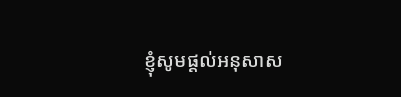ខ្ញុំសូមផ្តល់អនុសាស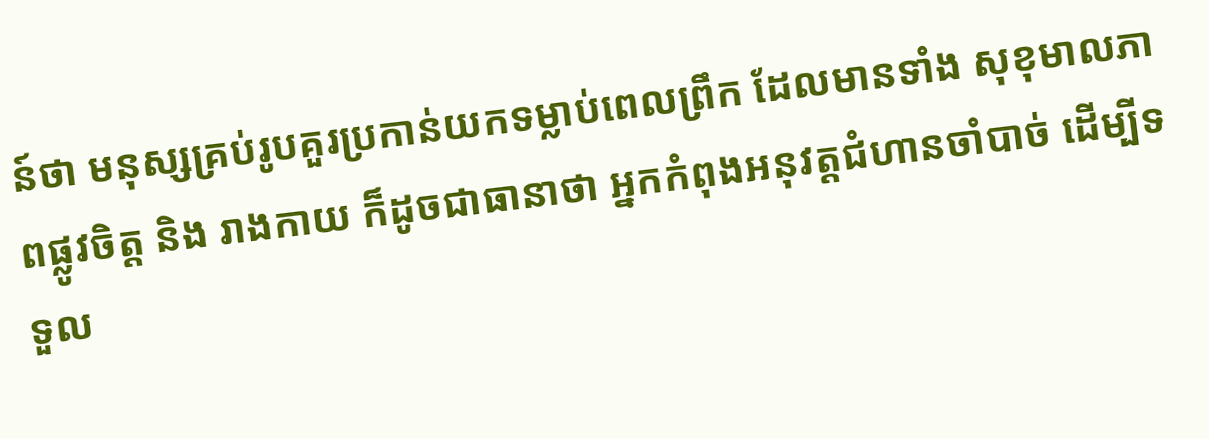ន៍ថា មនុស្សគ្រប់រូបគួរប្រកាន់យកទម្លាប់ពេលព្រឹក ដែលមានទាំង សុខុមាលភាពផ្លូវចិត្ត និង រាងកាយ ក៏ដូចជាធានាថា អ្នកកំពុងអនុវត្តជំហានចាំបាច់ ដើម្បីទទួល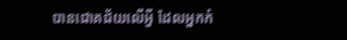បានជោគជ័យលេីអ្វី ដែលអ្នកកំ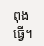ពុងធ្វើ។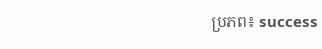ប្រភព៖ success